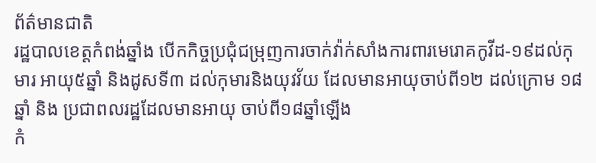ព័ត៌មានជាតិ
រដ្ឋបាលខេត្តកំពង់ឆ្នាំង បើកកិច្ចប្រជុំជម្រុញការចាក់វ៉ាក់សាំងការពារមេរោគកូវីដ-១៩ដល់កុមារ អាយុ៥ឆ្នាំ និងដូសទី៣ ដល់កុមារនិងយុវវ័យ ដែលមានអាយុចាប់ពី១២ ដល់ក្រោម ១៨ឆ្នាំ និង ប្រជាពលរដ្ឋដែលមានអាយុ ចាប់ពី១៨ឆ្នាំឡើង
កំ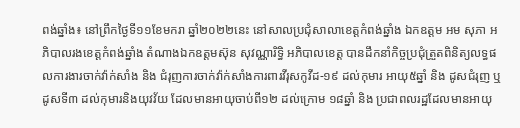ពង់ឆ្នាំង៖ នៅព្រឹកថ្ងៃទី១១ខែមករា ឆ្នាំ២០២២នេះ នៅសាលប្រជុំសាលាខេត្តកំពង់ឆ្នាំង ឯកឧត្តម អម សុភា អភិបាលរងខេត្តកំពង់ឆ្នាំង តំណាងឯកឧត្តមស៊ុន សុវណ្ណារិទ្ធិ អភិបាលខេត្ត បានដឹកនាំកិច្ចប្រជុំត្រួតពិនិត្យលទ្ធផលការងារចាក់វ៉ាក់សាំង និង ជំរុញការចាក់វ៉ាក់សាំងការពារវីរុសកូវីដ-១៩ ដល់កុមារ អាយុ៥ឆ្នាំ និង ដូសជំរុញ ឬដូសទី៣ ដល់កុមារនិងយុវវ័យ ដែលមានអាយុចាប់ពី១២ ដល់ក្រោម ១៨ឆ្នាំ និង ប្រជាពលរដ្ឋដែលមានអាយុ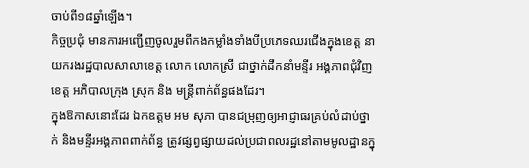ចាប់ពី១៨ឆ្នាំឡើង។
កិច្ចប្រជុំ មានការអញ្ជើញចូលរួមពីកងកម្លាំងទាំងបីប្រភេទឈរជើងក្នុងខេត្ត នាយករងរដ្ឋបាលសាលាខេត្ត លោក លោកស្រី ជាថ្នាក់ដឹកនាំមន្ទីរ អង្គភាពជុំវិញខេត្ត អភិបាលក្រុង ស្រុក និង មន្ត្រីពាក់ព័ន្ធផងដែរ។
ក្នុងឱកាសនោះដែរ ឯកឧត្តម អម សុភា បានជម្រុញឲ្យអាជ្ញាធរគ្រប់លំដាប់ថ្នាក់ និងមន្ទីរអង្គភាពពាក់ព័ន្ធ ត្រូវផ្សព្វផ្សាយដល់ប្រជាពលរដ្ឋនៅតាមមូលដ្ឋានក្នុ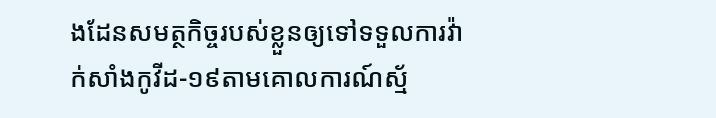ងដែនសមត្ថកិច្ចរបស់ខ្លួនឲ្យទៅទទួលការវ៉ាក់សាំងកូវីដ-១៩តាមគោលការណ៍ស្ម័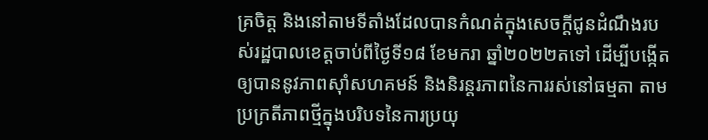គ្រចិត្ត និងនៅតាមទីតាំងដែលបានកំណត់ក្នុងសេចក្ដីជូនដំណឹងរបស់រដ្ឋបាលខេត្តចាប់ពីថ្ងៃទី១៨ ខែមករា ឆ្នាំ២០២២តទៅ ដើម្បីបង្កើតឲ្យបាននូវភាពស៊ាំសហគមន៍ និងនិរន្តរភាពនៃការរស់នៅធម្មតា តាមប្រក្រតីភាពថ្មីក្នុងបរិបទនៃការប្រយុ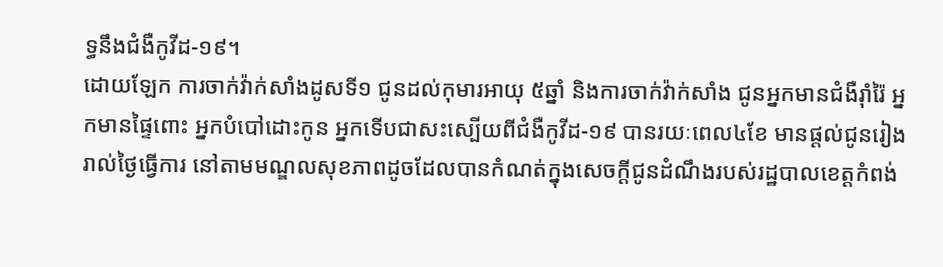ទ្ធនឹងជំងឺកូវីដ-១៩។
ដោយឡែក ការចាក់វ៉ាក់សាំងដូសទី១ ជូនដល់កុមារអាយុ ៥ឆ្នាំ និងការចាក់វ៉ាក់សាំង ជូនអ្នកមានជំងឺរ៉ាំរ៉ៃ អ្នកមានផ្ទៃពោះ អ្នកបំបៅដោះកូន អ្នកទើបជាសះស្បើយពីជំងឺកូវីដ-១៩ បានរយៈពេល៤ខែ មានផ្តល់ជូនរៀងរាល់ថ្ងៃធ្វើការ នៅតាមមណ្ឌលសុខភាពដូចដែលបានកំណត់ក្នុងសេចក្ដីជូនដំណឹងរបស់រដ្ឋបាលខេត្តកំពង់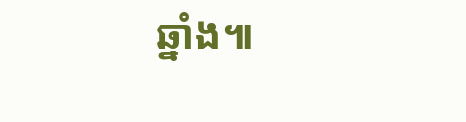ឆ្នាំង៕